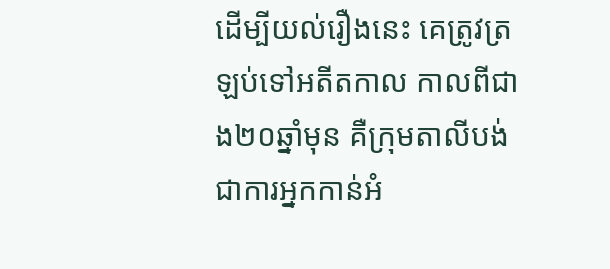ដើម្បីយល់រឿងនេះ គេត្រូវត្រឡប់ទៅអតីតកាល កាលពីជាង២០ឆ្នាំមុន គឺក្រុមតាលីបង់ ជាការអ្នកកាន់អំ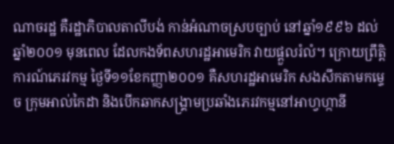ណាចរដ្ឋ គឺរដ្ឋាភិបាលតាលីបង់ កាន់អំណាចស្របច្បាប់ នៅឆ្នាំ១៩៩៦ ដល់ឆ្នាំ២០០១ មុនពេល ដែលកងទ័ពសហរដ្ឋអាមេរិក វាយផ្តួលរំលំ។ ក្រោយព្រឹត្តិការណ៍ភេរវកម្ម ថ្ងៃទី១១ខែកញ្ញា២០០១ គឺសហរដ្ឋអាមេរិក សងសឹកតាមកម្ទេច ក្រុមអាល់កៃដា និងបើកឆាកសង្គ្រាមប្រឆាំងភេរវកម្មនៅអាហ្វហ្កានី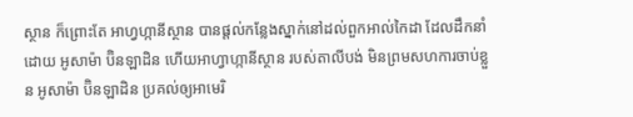ស្ថាន ក៏ព្រោះតែ អាហ្វហ្កានីស្ថាន បានផ្តល់កន្លែងស្នាក់នៅដល់ពួកអាល់កៃដា ដែលដឹកនាំដោយ អូសាម៉ា ប៊ិនឡាដិន ហើយអាហ្វាហ្កានីស្ថាន របស់តាលីបង់ មិនព្រមសហការចាប់ខ្លួន អូសាម៉ា ប៊ិនឡាដិន ប្រគល់ឲ្យអាមេរិ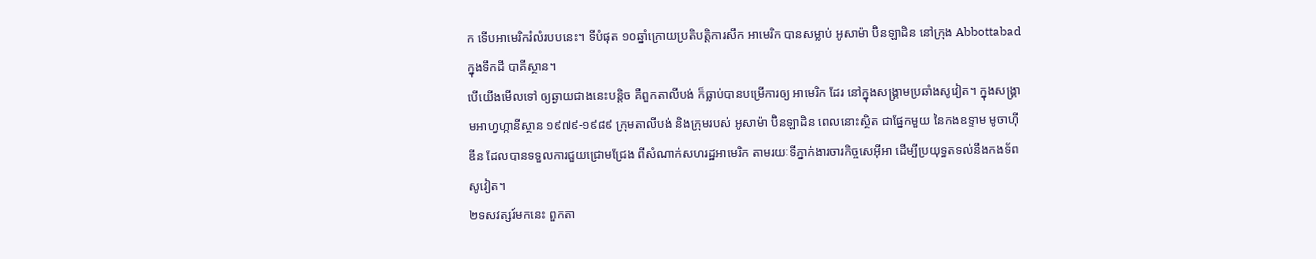ក ទើបអាមេរិករំលំរបបនេះ។ ទីបំផុត ១០ឆ្នាំក្រោយប្រតិបត្តិការសឹក អាមេរិក បានសម្លាប់ អូសាម៉ា ប៊ិនឡាដិន នៅក្រុង Abbottabad ក្នុងទឹកដី បាគីស្ថាន។
បើយើងមើលទៅ ឲ្យឆ្ងាយជាងនេះបន្តិច គឺពួកតាលីបង់ ក៏ធ្លាប់បានបម្រើការឲ្យ អាមេរិក ដែរ នៅក្នុងសង្គ្រាមប្រឆាំងសូវៀត។ ក្នុងសង្រ្គាមអាហ្វហ្កានីស្ថាន ១៩៧៩-១៩៨៩ ក្រុមតាលីបង់ និងក្រុមរបស់ អូសាម៉ា ប៊ិនឡាដិន ពេលនោះស្ថិត ជាផ្នែកមួយ នៃកងឧទ្ទាម មូចាហ៊ីឌីន ដែលបានទទួលការជួយជ្រោមជ្រែង ពីសំណាក់សហរដ្ឋអាមេរិក តាមរយៈទីភ្នាក់ងារចារកិច្ចសេអ៊ីអា ដើម្បីប្រយុទ្ធតទល់នឹងកងទ័ពសូវៀត។
២ទសវត្សរ៍មកនេះ ពួកតា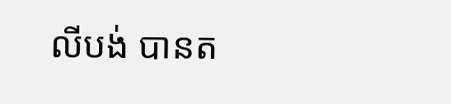លីបង់ បានត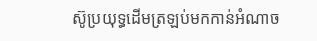ស៊ូប្រយុទ្ធដើមត្រឡប់មកកាន់អំណាច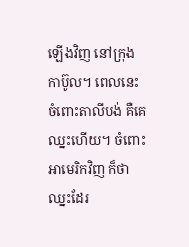ឡើងវិញ នៅក្រុងកាប៊ូល។ ពេលនេះ ចំពោះតាលីបង់ គឺគេឈ្នះហើយ។ ចំពោះអាមេរិកវិញ ក៏ថាឈ្នះដែរ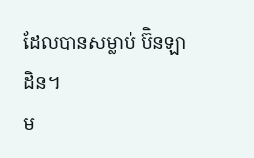ដែលបានសម្លាប់ ប៊ិនឡាដិន។
ម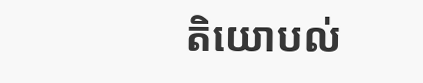តិយោបល់